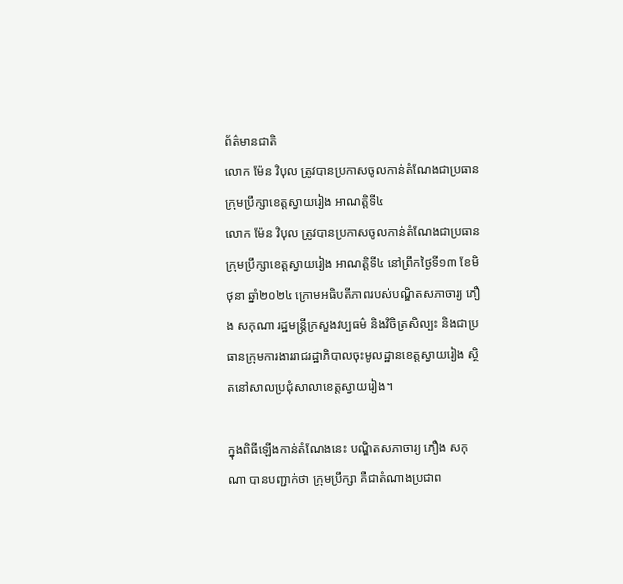ព័ត៌មានជាតិ
លោក ម៉ែន វិបុល ត្រូវបានប្រកាសចូលកាន់តំណែងជាប្រធានក្រុមប្រឹក្សាខេត្តស្វាយរៀង អាណត្តិទី៤
លោក ម៉ែន វិបុល ត្រូវបានប្រកាសចូលកាន់តំណែងជាប្រធានក្រុមប្រឹក្សាខេត្តស្វាយរៀង អាណត្តិទី៤ នៅព្រឹកថ្ងៃទី១៣ ខែមិថុនា ឆ្នាំ២០២៤ ក្រោមអធិបតីភាពរបស់បណ្ឌិតសភាចារ្យ ភឿង សកុណា រដ្ឋមន្ត្រីក្រសួងវប្បធម៌ និងវិចិត្រសិល្បះ និងជាប្រធានក្រុមការងាររាជរដ្ឋាភិបាលចុះមូលដ្ឋានខេត្តស្វាយរៀង ស្ថិតនៅសាលប្រជុំសាលាខេត្តស្វាយរៀង។

ក្នុងពិធីឡើងកាន់តំណែងនេះ បណ្ឌិតសភាចារ្យ ភឿង សកុណា បានបញ្ជាក់ថា ក្រុមប្រឹក្សា គឺជាតំណាងប្រជាព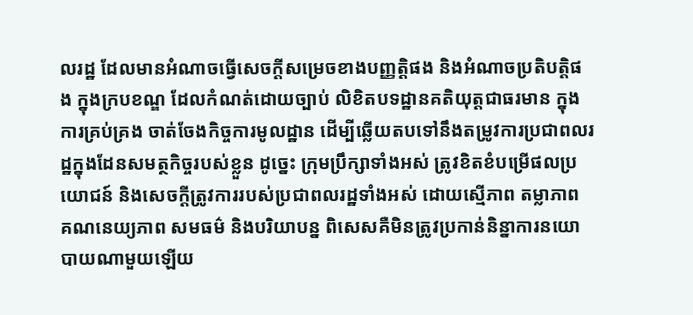លរដ្ឋ ដែលមានអំណាចធ្វើសេចក្តីសម្រេចខាងបញ្ញត្តិផង និងអំណាចប្រតិបត្តិផង ក្នុងក្របខណ្ឌ ដែលកំណត់ដោយច្បាប់ លិខិតបទដ្ឋានគតិយុត្តជាធរមាន ក្នុងការគ្រប់គ្រង ចាត់ចែងកិច្ចការមូលដ្ឋាន ដើម្បីឆ្លើយតបទៅនឹងតម្រូវការប្រជាពលរដ្ឋក្នុងដែនសមត្ថកិច្ចរបស់ខ្លួន ដូច្នេះ ក្រុមប្រឹក្សាទាំងអស់ ត្រូវខិតខំបម្រើផលប្រយោជន៍ និងសេចក្តីត្រូវការរបស់ប្រជាពលរដ្ឋទាំងអស់ ដោយស្មើភាព តម្លាភាព គណនេយ្យភាព សមធម៌ និងបរិយាបន្ន ពិសេសគឺមិនត្រូវប្រកាន់និន្នាការនយោបាយណាមួយឡើយ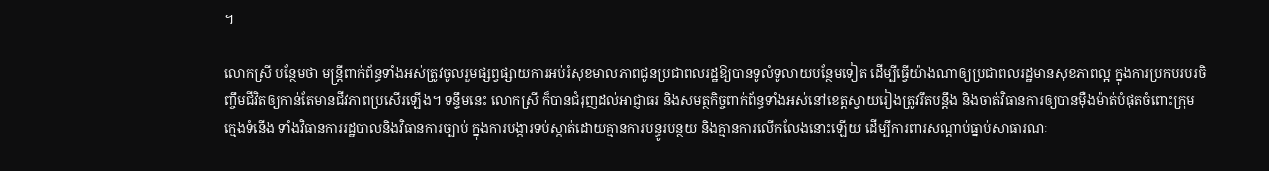។

លោកស្រី បន្ថែមថា មន្ត្រីពាក់ព័ន្ធទាំងអស់ត្រូវចូលរួមផ្សព្វផ្សាយការអប់រំសុខមាលភាពជូនប្រជាពលរដ្ឋឱ្យបានទូលំទូលាយបន្ថែមទៀត ដើម្បីធ្វើយ៉ាងណាឲ្យប្រជាពលរដ្ឋមានសុខភាពល្អ ក្នុងការប្រកបរបរចិញ្ចឹមជីវិតឲ្យកាន់តែមានជីវភាពប្រសើរឡើង។ ទន្ទឹមនេះ លោកស្រី ក៏បានជំរុញដល់អាជ្ញាធរ និងសមត្ថកិច្ចពាក់ព័ន្ធទាំងអស់នៅខេត្តស្វាយរៀងត្រូវរឹតបន្តឹង និងចាត់វិធានការឲ្យបានម៉ឺងម៉ាត់បំផុតចំពោះក្រុមក្មេងទំនើង ទាំងវិធានការរដ្ឋបាលនិងវិធានការច្បាប់ ក្នុងការបង្ការទប់ស្កាត់ដោយគ្មានការបន្ធូរបន្ថយ និងគ្មានការលើកលែងនោះឡើយ ដើម្បីការពារសណ្តាប់ធ្នាប់សាធារណៈ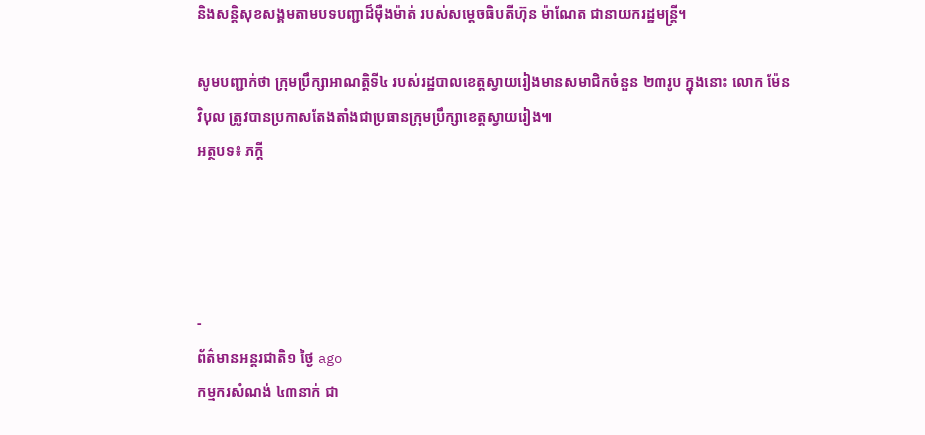និងសន្តិសុខសង្គមតាមបទបញ្ជាដ៏ម៉ឺងម៉ាត់ របស់សម្ដេចធិបតីហ៊ុន ម៉ាណែត ជានាយករដ្ឋមន្ត្រី។

សូមបញ្ជាក់ថា ក្រុមប្រឹក្សាអាណត្តិទី៤ របស់រដ្ឋបាលខេត្តស្វាយរៀងមានសមាជិកចំនួន ២៣រូប ក្នុងនោះ លោក ម៉ែន វិបុល ត្រូវបានប្រកាសតែងតាំងជាប្រធានក្រុមប្រឹក្សាខេត្តស្វាយរៀង៕
អត្ថបទ៖ ភក្ដី




-
ព័ត៌មានអន្ដរជាតិ១ ថ្ងៃ ago
កម្មករសំណង់ ៤៣នាក់ ជា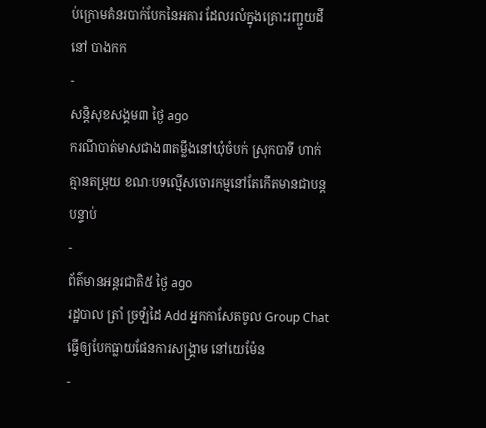ប់ក្រោមគំនរបាក់បែកនៃអគារ ដែលរលំក្នុងគ្រោះរញ្ជួយដីនៅ បាងកក
-
សន្តិសុខសង្គម៣ ថ្ងៃ ago
ករណីបាត់មាសជាង៣តម្លឹងនៅឃុំចំបក់ ស្រុកបាទី ហាក់គ្មានតម្រុយ ខណៈបទល្មើសចោរកម្មនៅតែកើតមានជាបន្តបន្ទាប់
-
ព័ត៌មានអន្ដរជាតិ៥ ថ្ងៃ ago
រដ្ឋបាល ត្រាំ ច្រឡំដៃ Add អ្នកកាសែតចូល Group Chat ធ្វើឲ្យបែកធ្លាយផែនការសង្គ្រាម នៅយេម៉ែន
-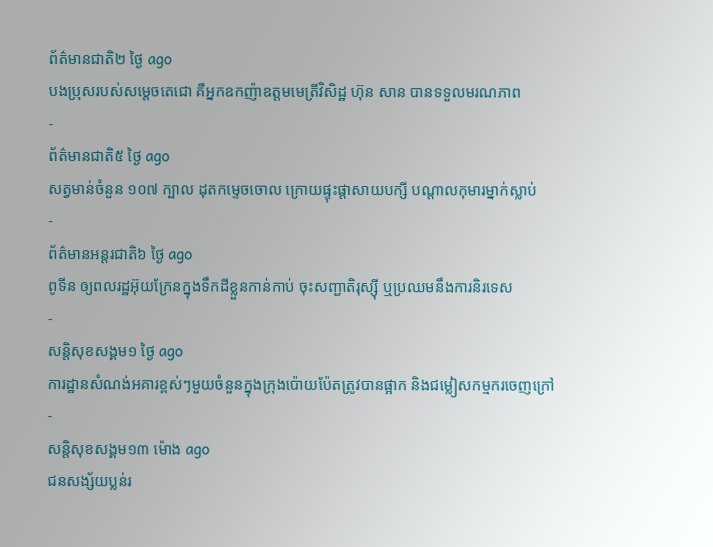ព័ត៌មានជាតិ២ ថ្ងៃ ago
បងប្រុសរបស់សម្ដេចតេជោ គឺអ្នកឧកញ៉ាឧត្តមមេត្រីវិសិដ្ឋ ហ៊ុន សាន បានទទួលមរណភាព
-
ព័ត៌មានជាតិ៥ ថ្ងៃ ago
សត្វមាន់ចំនួន ១០៧ ក្បាល ដុតកម្ទេចចោល ក្រោយផ្ទុះផ្ដាសាយបក្សី បណ្តាលកុមារម្នាក់ស្លាប់
-
ព័ត៌មានអន្ដរជាតិ៦ ថ្ងៃ ago
ពូទីន ឲ្យពលរដ្ឋអ៊ុយក្រែនក្នុងទឹកដីខ្លួនកាន់កាប់ ចុះសញ្ជាតិរុស្ស៊ី ឬប្រឈមនឹងការនិរទេស
-
សន្តិសុខសង្គម១ ថ្ងៃ ago
ការដ្ឋានសំណង់អគារខ្ពស់ៗមួយចំនួនក្នុងក្រុងប៉ោយប៉ែតត្រូវបានផ្អាក និងជម្លៀសកម្មករចេញក្រៅ
-
សន្តិសុខសង្គម១៣ ម៉ោង ago
ជនសង្ស័យប្លន់រ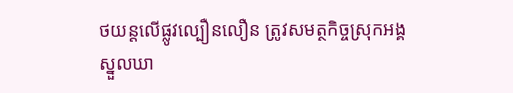ថយន្តលើផ្លូវល្បឿនលឿន ត្រូវសមត្ថកិច្ចស្រុកអង្គស្នួលឃា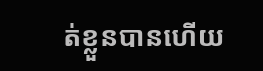ត់ខ្លួនបានហើយ